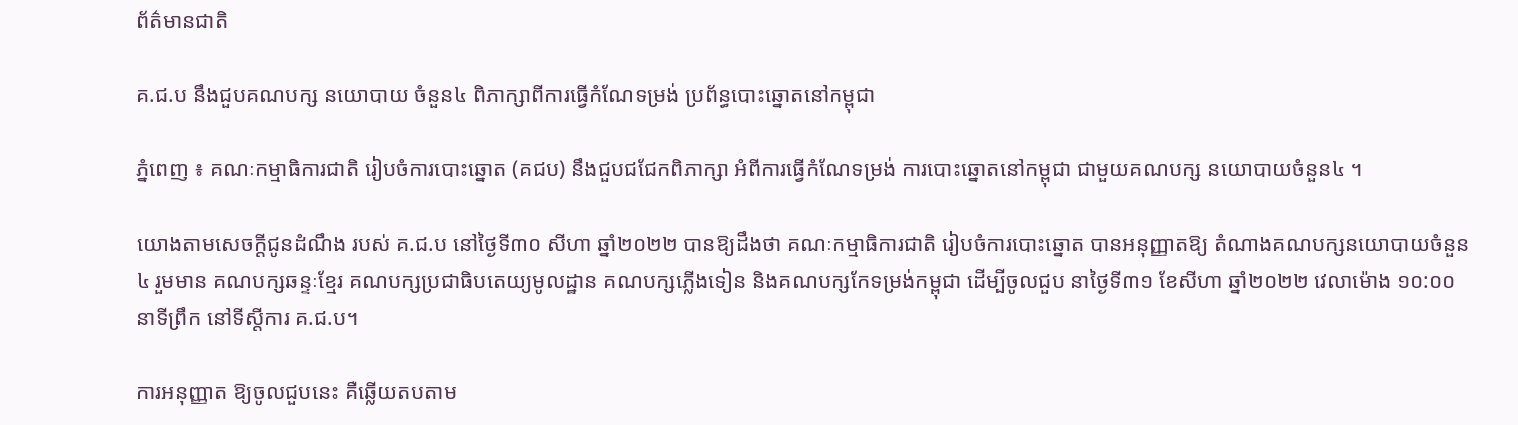ព័ត៌មានជាតិ

គ.ជ.ប នឹងជួបគណបក្ស នយោបាយ ចំនួន៤ ពិភាក្សាពីការធ្វើកំណែទម្រង់ ប្រព័ន្ធបោះឆ្នោតនៅកម្ពុជា

ភ្នំពេញ ៖ គណៈកម្មាធិការជាតិ រៀបចំការបោះឆ្នោត (គជប) នឹងជួបជជែកពិភាក្សា អំពីការធ្វើកំណែទម្រង់ ការបោះឆ្នោតនៅកម្ពុជា ជាមួយគណបក្ស នយោបាយចំនួន៤ ។

យោងតាមសេចក្តីជូនដំណឹង របស់ គ.ជ.ប នៅថ្ងៃទី៣០ សីហា ឆ្នាំ២០២២ បានឱ្យដឹងថា គណៈកម្មាធិការជាតិ រៀបចំការបោះឆ្នោត បានអនុញ្ញាតឱ្យ តំណាងគណបក្សនយោបាយចំនួន ៤ រួមមាន គណបក្សឆន្ទៈខ្មែរ គណបក្សប្រជាធិបតេយ្យមូលដ្ឋាន គណបក្សភ្លើងទៀន និងគណបក្សកែទម្រង់កម្ពុជា ដើម្បីចូលជួប នាថ្ងៃទី៣១ ខែសីហា ឆ្នាំ២០២២ វេលាម៉ោង ១០:០០ នាទីព្រឹក នៅទីស្តីការ គ.ជ.ប។

ការអនុញ្ញាត ឱ្យចូលជួបនេះ គឺឆ្លើយតបតាម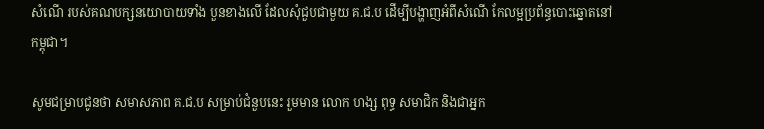សំណើ របស់គណបក្សនយោបាយទាំង បួនខាងលើ ដែលសុំជួបជាមួយ គ.ជ.ប ដើម្បីបង្ហាញអំពីសំណើ កែលម្អប្រព័ន្ធបោះឆ្នោតនៅ កម្ពុជា។

សូមជម្រាបជូនថា សមាសភាព គ.ជ.ប សម្រាប់ជំនួបនេះ រួមមាន លោក ហង្ស ពុទ្ធ សមាជិក និងជាអ្នក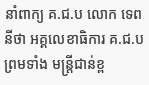នាំពាក្យ គ.ជ.ប លោក ទេព នីថា អគ្គលេខាធិការ គ.ជ.ប ព្រមទាំង មន្ត្រីជាន់ខ្ព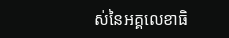ស់នៃអគ្គលេខាធិ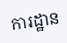ការដ្ឋាន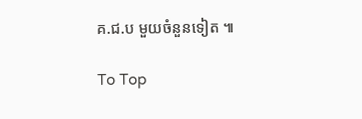គ.ជ.ប មួយចំនួនទៀត ៕

To Top